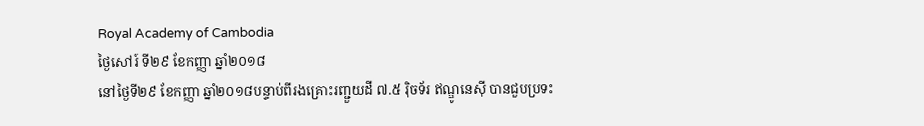Royal Academy of Cambodia
ថ្ងៃសៅរ៍ ទី២៩ ខែកញ្ញា ឆ្នាំ២០១៨
នៅថ្ងៃទី២៩ ខែកញ្ញា ឆ្នាំ២០១៨បន្ទាប់ពីរងគ្រោះរញ្ជួយដី ៧.៥ រ៉ិចទ័រ ឥណ្ឌូនេស៊ី បានជួបប្រទះ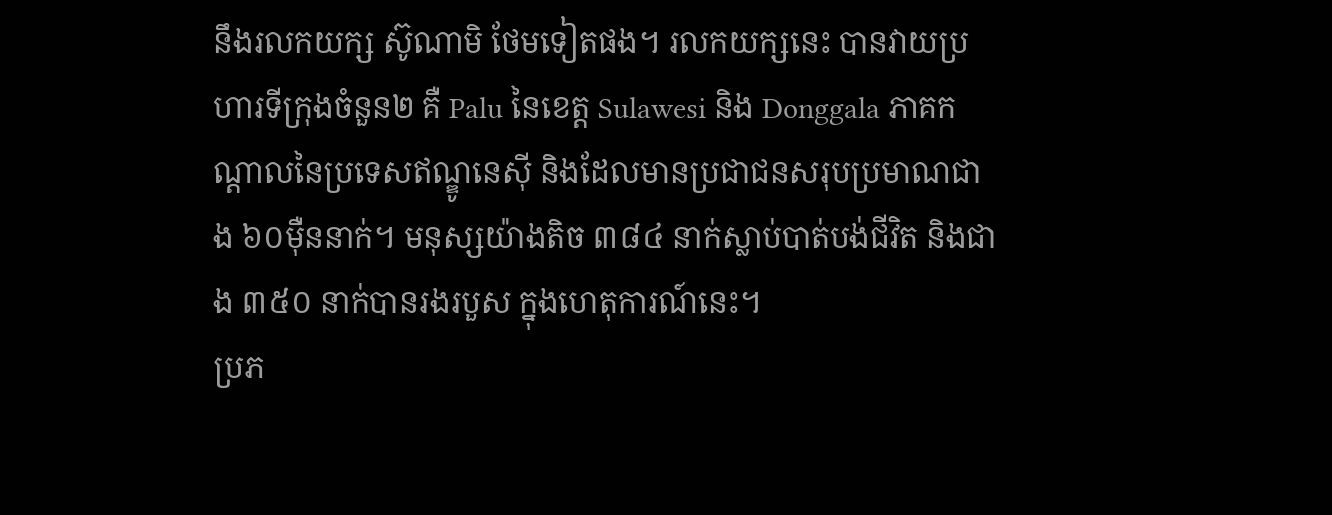នឹងរលកយក្ស ស៊ូណាមិ ថែមទៀតផង។ រលកយក្សនេះ បានវាយប្រហារទីក្រុងចំនួន២ គឺ Palu នៃខេត្ត Sulawesi និង Donggala ភាគកណ្ដាលនៃប្រទេសឥណ្ឌូនេស៊ី និងដែលមានប្រជាជនសរុបប្រមាណជាង ៦០ម៉ឺននាក់។ មនុស្សយ៉ាងតិច ៣៨៤ នាក់ស្លាប់បាត់បង់ជីវិត និងជាង ៣៥០ នាក់បានរងរបួស ក្នុងហេតុការណ៍នេះ។
ប្រភ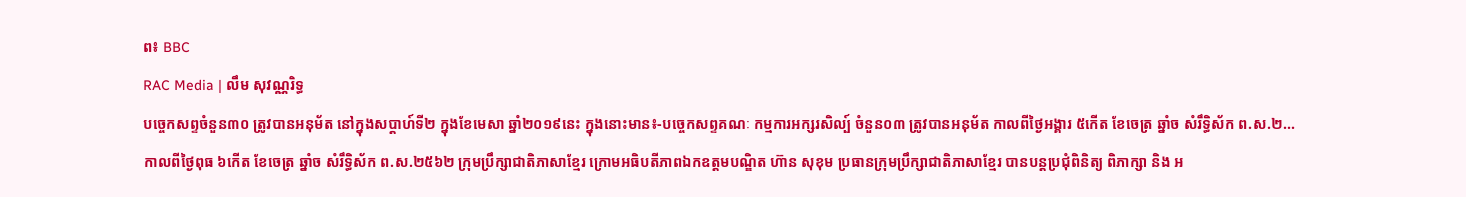ព៖ BBC
RAC Media | លឹម សុវណ្ណរិទ្ធ
បច្ចេកសព្ទចំនួន៣០ ត្រូវបានអនុម័ត នៅក្នុងសប្តាហ៍ទី២ ក្នុងខែមេសា ឆ្នាំ២០១៩នេះ ក្នុងនោះមាន៖-បច្ចេកសព្ទគណៈ កម្មការអក្សរសិល្ប៍ ចំនួន០៣ ត្រូវបានអនុម័ត កាលពីថ្ងៃអង្គារ ៥កើត ខែចេត្រ ឆ្នាំច សំរឹទ្ធិស័ក ព.ស.២...
កាលពីថ្ងៃពុធ ៦កេីត ខែចេត្រ ឆ្នាំច សំរឹទ្ធិស័ក ព.ស.២៥៦២ ក្រុមប្រឹក្សាជាតិភាសាខ្មែរ ក្រោមអធិបតីភាពឯកឧត្តមបណ្ឌិត ហ៊ាន សុខុម ប្រធានក្រុមប្រឹក្សាជាតិភាសាខ្មែរ បានបន្តប្រជុំពិនិត្យ ពិភាក្សា និង អ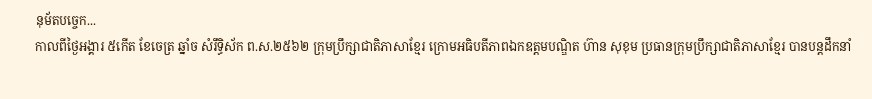នុម័តបច្ចេក...
កាលពីថ្ងៃអង្គារ ៥កេីត ខែចេត្រ ឆ្នាំច សំរឹទ្ធិស័ក ព.ស.២៥៦២ ក្រុមប្រឹក្សាជាតិភាសាខ្មែរ ក្រោមអធិបតីភាពឯកឧត្តមបណ្ឌិត ហ៊ាន សុខុម ប្រធានក្រុមប្រឹក្សាជាតិភាសាខ្មែរ បានបន្តដឹកនាំ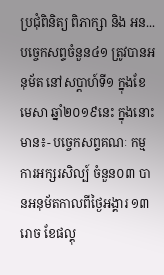ប្រជុំពិនិត្យ ពិភាក្សា និង អន...
បច្ចេកសព្ទចំនួន៤១ ត្រូវបានអនុម័ត នៅសប្តាហ៍ទី១ ក្នុងខែមេសា ឆ្នាំ២០១៩នេះ ក្នុងនោះមាន៖- បច្ចេកសព្ទគណៈ កម្មការអក្សរសិល្ប៍ ចំនួន០៣ បានអនុម័តកាលពីថ្ងៃអង្គារ ១៣រោច ខែផល្គុ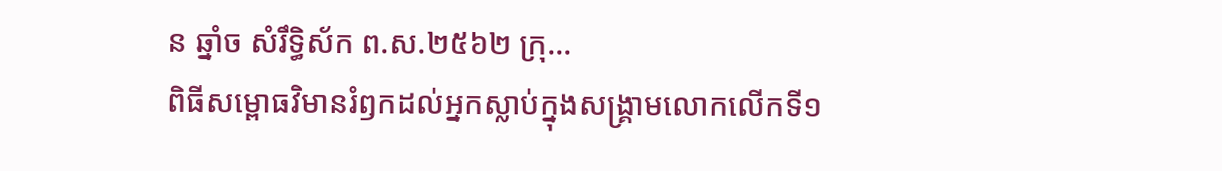ន ឆ្នាំច សំរឹទ្ធិស័ក ព.ស.២៥៦២ ក្រុ...
ពិធីសម្ពោធវិមានរំឭកដល់អ្នកស្លាប់ក្នុងសង្គ្រាមលោកលើកទី១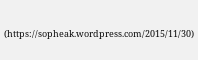(https://sopheak.wordpress.com/2015/11/30)